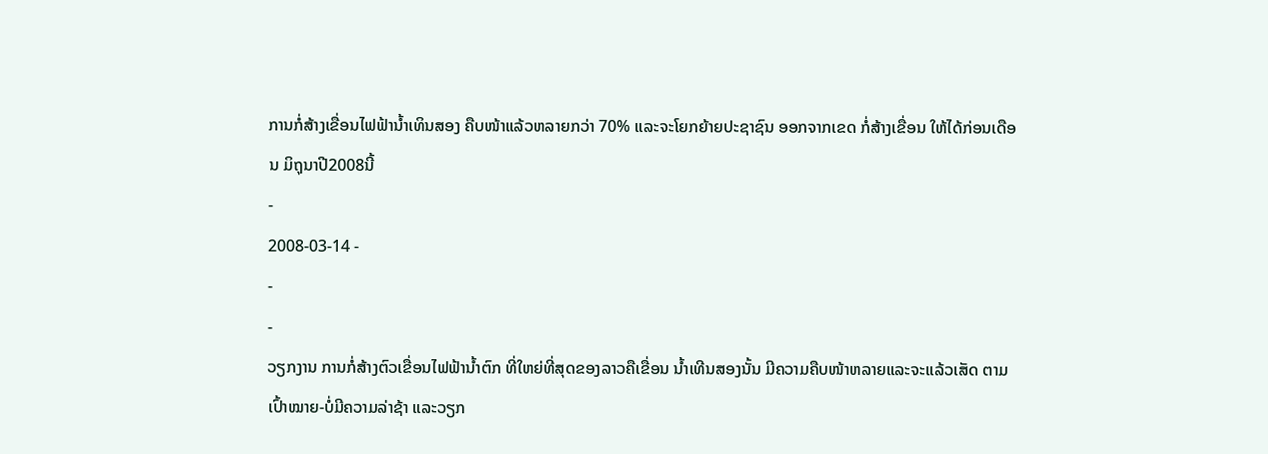ການກໍ່ສ້າງເຂື່ອນໄຟຟ້ານໍ້າເທິນສອງ ຄືບໜ້າແລ້ວຫລາຍກວ່າ 70% ແລະຈະໂຍກຍ້າຍປະຊາຊົນ ອອກຈາກເຂດ ກໍ່ສ້າງເຂື່ອນ ໃຫ້ໄດ້ກ່ອນເດືອນ ມິຖຸນາປີ2008ນີ້
-
2008-03-14 -
-
-
ວຽກງານ ການກໍ່ສ້າງຕົວເຂື່ອນໄຟຟ້ານໍ້າຕົກ ທີ່ໃຫຍ່ທີ່ສຸດຂອງລາວຄືເຂື່ອນ ນໍ້າເທີນສອງນັ້ນ ມີຄວາມຄືບໜ້າຫລາຍແລະຈະແລ້ວເສັດ ຕາມເປົ້າໝາຍ-ບໍ່ມີຄວາມລ່າຊ້າ ແລະວຽກ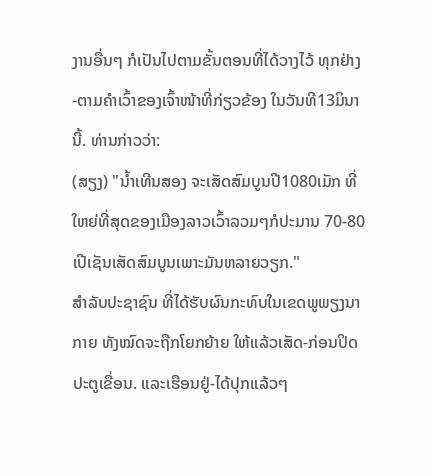ງານອື່ນໆ ກໍເປັນໄປຕາມຂັ້ນຕອນທີ່ໄດ້ວາງໄວ້ ທຸກຢ່າງ -ຕາມຄໍາເວົ້າຂອງເຈົ້າໜ້າທີ່ກ່ຽວຂ້ອງ ໃນວັນທີ13ມິນານີ້. ທ່ານກ່າວວ່າ:
(ສຽງ) "ນໍ້າເທີນສອງ ຈະເສັດສົມບູນປີ1080ເມັກ ທີ່ໃຫຍ່ທີ່ສຸດຂອງເມືອງລາວເວົ້າລວມໆກໍປະມານ 70-80ເປີເຊັນເສັດສົມບູນເພາະມັນຫລາຍວຽກ."
ສໍາລັບປະຊາຊົນ ທີ່ໄດ້ຮັບຜົນກະທົບໃນເຂດພູພຽງນາກາຍ ທັງໝົດຈະຖືກໂຍກຍ້າຍ ໃຫ້ແລ້ວເສັດ-ກ່ອນປິດປະຕູເຂື່ອນ. ແລະເຮືອນຢູ່-ໄດ້ປຸກແລ້ວໆ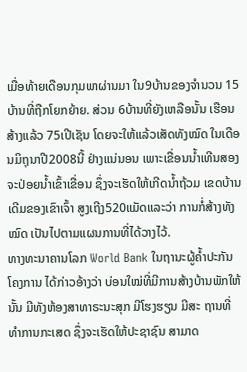ເມື່ອທ້າຍເດືອນກຸມພາຜ່ານມາ ໃນ9ບ້ານຂອງຈໍານວນ 15ບ້ານທີ່ຖືກໂຍກຍ້າຍ. ສ່ວນ 6ບ້ານທີ່ຍັງເຫລືອນັ້ນ ເຮືອນສ້າງແລ້ວ 75ເປີເຊັນ ໂດຍຈະໃຫ້ແລ້ວເສັດທັງໝົດ ໃນເດືອນມິຖຸນາປີ2008ນີ້ ຢ່າງແນ່ນອນ ເພາະເຂື່ອນນໍ້າເທີນສອງ ຈະປ່ອຍນໍ້າເຂົ້າເຂື່ອນ ຊຶ່ງຈະເຮັດໃຫ້ເກີດນໍ້າຖ້ວມ ເຂດບ້ານເດີມຂອງເຂົາເຈົ້າ ສູງເຖີງ520ແມັດແລະວ່າ ການກໍ່ສ້າງທັງໝົດ ເປັນໄປຕາມແຜນການທີ່ໄດ້ວາງໄວ້.
ທາງທະນາຄານໂລກ World Bank ໃນຖານະຜູ້ຄໍ້າປະກັນໂຄງການ ໄດ້ກ່າວອ້າງວ່າ ບ່ອນໃໝ່ທີ່ມີການສ້າງບ້ານພັກໃຫ້ນັ້ນ ມີທັງຫ້ອງສາທາຣະນະສຸກ ມີໂຮງຮຽນ ມີສະ ຖານທີ່ທໍາການກະເສດ ຊຶ່ງຈະເຮັດໃຫ້ປະຊາຊົນ ສາມາດ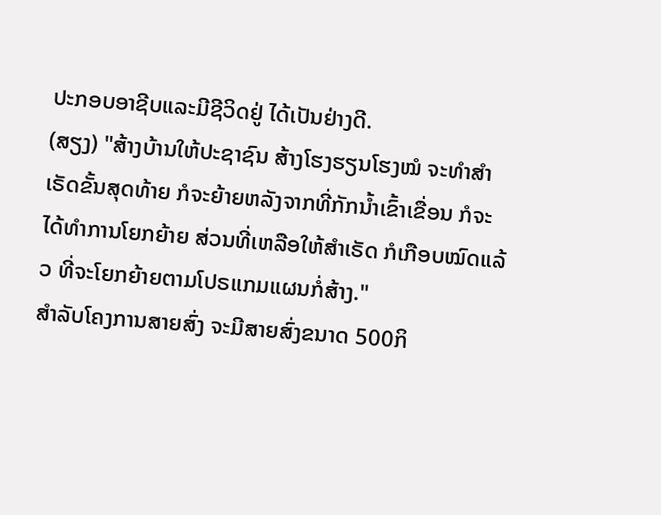ປະກອບອາຊີບແລະມີຊີວິດຢູ່ ໄດ້ເປັນຢ່າງດີ.
(ສຽງ) "ສ້າງບ້ານໃຫ້ປະຊາຊົນ ສ້າງໂຮງຮຽນໂຮງໝໍ ຈະທໍາສໍາເຣັດຂັ້ນສຸດທ້າຍ ກໍຈະຍ້າຍຫລັງຈາກທີ່ກັກນໍ້າເຂົ້າເຂື່ອນ ກໍຈະໄດ້ທໍາການໂຍກຍ້າຍ ສ່ວນທີ່ເຫລືອໃຫ້ສໍາເຣັດ ກໍເກືອບໝົດແລ້ວ ທີ່ຈະໂຍກຍ້າຍຕາມໂປຣແກມແຜນກໍ່ສ້າງ."
ສໍາລັບໂຄງການສາຍສົ່ງ ຈະມີສາຍສົ່ງຂນາດ 500ກິ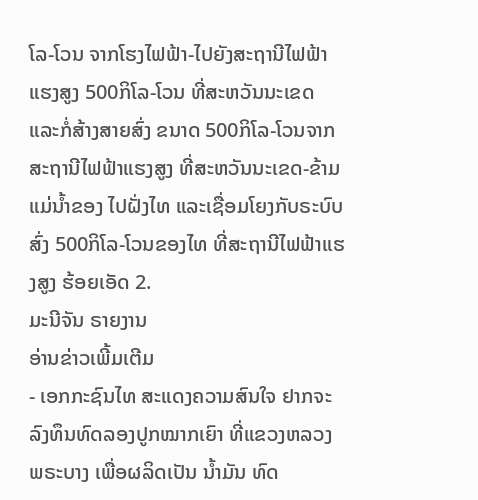ໂລ-ໂວນ ຈາກໂຮງໄຟຟ້າ-ໄປຍັງສະຖານີໄຟຟ້າແຮງສູງ 500ກິໂລ-ໂວນ ທີ່ສະຫວັນນະເຂດ ແລະກໍ່ສ້າງສາຍສົ່ງ ຂນາດ 500ກິໂລ-ໂວນຈາກສະຖານີໄຟຟ້າແຮງສູງ ທີ່ສະຫວັນນະເຂດ-ຂ້າມແມ່ນໍ້າຂອງ ໄປຝັ່ງໄທ ແລະເຊື່ອມໂຍງກັບຣະບົບສົ່ງ 500ກິໂລ-ໂວນຂອງໄທ ທີ່ສະຖານີໄຟຟ້າແຮງສູງ ຮ້ອຍເອັດ 2.
ມະນີຈັນ ຣາຍງານ
ອ່ານຂ່າວເພີ້ມເຕີມ
- ເອກກະຊົນໄທ ສະແດງຄວາມສົນໃຈ ຢາກຈະລົງທຶນທົດລອງປູກໝາກເຍົາ ທີ່ແຂວງຫລວງພຣະບາງ ເພື່ອຜລິດເປັນ ນໍ້າມັນ ທົດ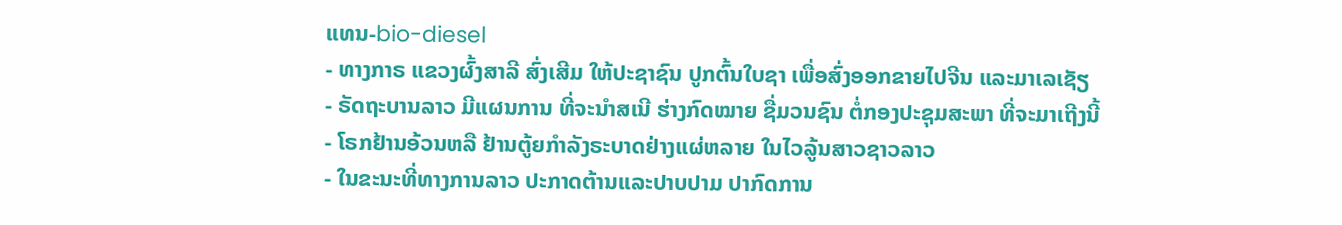ແທນ-bio-diesel
- ທາງກາຣ ແຂວງຜົ້ງສາລີ ສົ່ງເສີມ ໃຫ້ປະຊາຊົນ ປູກຕົ້ນໃບຊາ ເພື່ອສົ່ງອອກຂາຍໄປຈີນ ແລະມາເລເຊັຽ
- ຣັດຖະບານລາວ ມີແຜນການ ທີ່ຈະນໍາສເນີ ຮ່າງກົດໝາຍ ຊື່ມວນຊົນ ຕໍ່ກອງປະຊຸມສະພາ ທີ່ຈະມາເຖີງນີ້
- ໂຣກຢ້ານອ້ວນຫລື ຢ້ານຕູ້ຍກໍາລັງຣະບາດຢ່າງແຜ່ຫລາຍ ໃນໄວລູ້ນສາວຊາວລາວ
- ໃນຂະນະທີ່ທາງການລາວ ປະກາດຕ້ານແລະປາບປາມ ປາກົດການ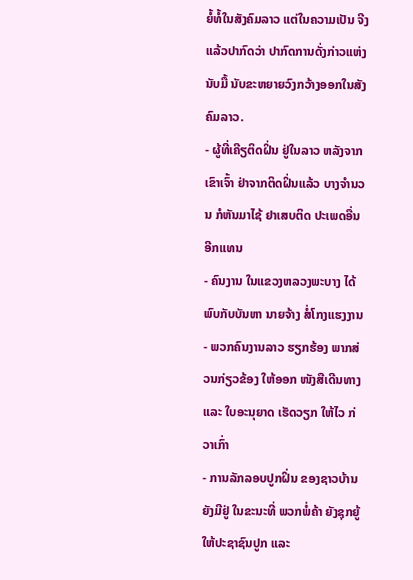ຍໍ້ທໍ້ໃນສັງຄົມລາວ ແຕ່ໃນຄວາມເປັນ ຈີງແລ້ວປາກົດວ່າ ປາກົດການດັ່ງກ່າວແຫ່ງນັບມື້ ນັບຂະຫຍາຍວົງກວ້າງອອກໃນສັງຄົມລາວ.
- ຜູ້ທີ່ເຄີຽຕິດຝິ່ນ ຢູ່ໃນລາວ ຫລັງຈາກ ເຂົາເຈົ້າ ຢ່າຈາກຕິດຝິ່ນແລ້ວ ບາງຈຳນວນ ກໍຫັນມາໄຊ້ ຢາເສບຕິດ ປະເພດອື່ນ ອີກແທນ
- ຄົນງານ ໃນແຂວງຫລວງພະບາງ ໄດ້ພົບກັບບັນຫາ ນາຍຈ້າງ ສໍ່ໂກງແຮງງານ
- ພວກຄົນງານລາວ ຮຽກຮ້ອງ ພາກສ່ວນກ່ຽວຂ້ອງ ໃຫ້ອອກ ໜັງສືເດີນທາງ ແລະ ໃບອະນຸຍາດ ເຮັດວຽກ ໃຫ້ໄວ ກ່ວາເກົ່າ
- ການລັກລອບປູກຝິ່ນ ຂອງຊາວບ້ານ ຍັງມີຢູ່ ໃນຂະນະທີ່ ພວກພໍ່ຄ້າ ຍັງຊຸກຍູ້ ໃຫ້ປະຊາຊົນປູກ ແລະ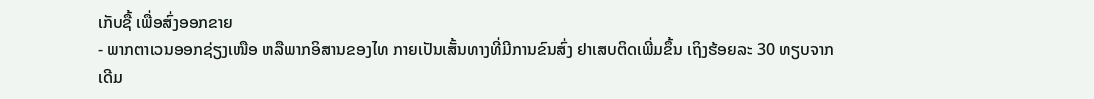ເກັບຊື້ ເພື່ອສົ່ງອອກຂາຍ
- ພາກຕາເວນອອກຊ່ຽງເໜືອ ຫລືພາກອິສານຂອງໄທ ກາຍເປັນເສັ້ນທາງທີ່ມີການຂົນສົ່ງ ຢາເສບຕິດເພີ່ມຂຶ້ນ ເຖິງຮ້ອຍລະ 30 ທຽບຈາກເດີມ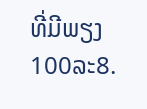ທີ່ມີພຽງ 100ລະ8.